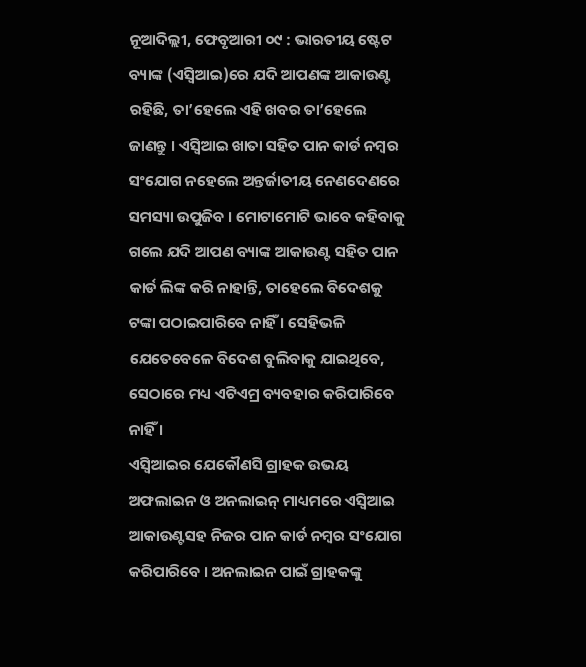ନୂଆଦିଲ୍ଲୀ, ଫେବୃଆରୀ ୦୯ : ଭାରତୀୟ ଷ୍ଟେଟ ବ୍ୟାଙ୍କ (ଏସ୍ବିଆଇ)ରେ ଯଦି ଆପଣଙ୍କ ଆକାଉଣ୍ଟ ରହିଛି, ତା’ହେଲେ ଏହି ଖବର ତା’ହେଲେ ଜାଣନ୍ତୁ । ଏସ୍ବିଆଇ ଖାତା ସହିତ ପାନ କାର୍ଡ ନମ୍ବର ସଂଯୋଗ ନହେଲେ ଅନ୍ତର୍ଜାତୀୟ ନେଣଦେଣରେ ସମସ୍ୟା ଉପୁଜିବ । ମୋଟାମୋଟି ଭାବେ କହିବାକୁ ଗଲେ ଯଦି ଆପଣ ବ୍ୟାଙ୍କ ଆକାଉଣ୍ଟ ସହିତ ପାନ କାର୍ଡ ଲିଙ୍କ କରି ନାହାନ୍ତି, ତାହେଲେ ବିଦେଶକୁ ଟଙ୍କା ପଠାଇପାରିବେ ନାହିଁ । ସେହିଭଳି ଯେତେବେଳେ ବିଦେଶ ବୁଲିବାକୁ ଯାଇଥିବେ, ସେଠାରେ ମଧ୍ୟ ଏଟିଏମ୍ର ବ୍ୟବହାର କରିପାରିବେ ନାହିଁ ।
ଏସ୍ବିଆଇର ଯେକୌଣସି ଗ୍ରାହକ ଉଭୟ ଅଫଲାଇନ ଓ ଅନଲାଇନ୍ ମାଧ୍ୟମରେ ଏସ୍ବିଆଇ ଆକାଉଣ୍ଟସହ ନିଜର ପାନ କାର୍ଡ ନମ୍ବର ସଂଯୋଗ କରିପାରିବେ । ଅନଲାଇନ ପାଇଁ ଗ୍ରାହକଙ୍କୁ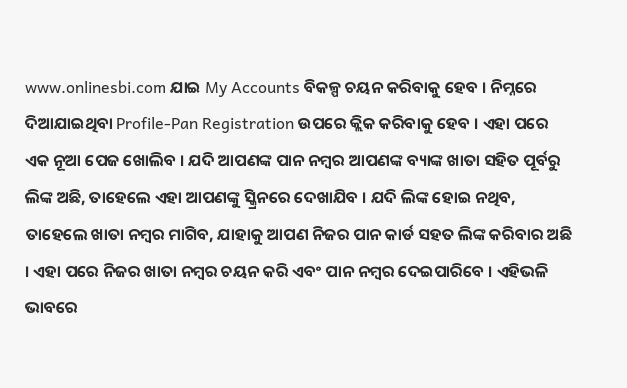www.onlinesbi.com ଯାଇ My Accounts ବିକଳ୍ପ ଚୟନ କରିବାକୁ ହେବ । ନିମ୍ନରେ ଦିଆଯାଇଥିବା Profile-Pan Registration ଉପରେ କ୍ଲିକ କରିବାକୁ ହେବ । ଏହା ପରେ ଏକ ନୂଆ ପେଜ ଖୋଲିବ । ଯଦି ଆପଣଙ୍କ ପାନ ନମ୍ବର ଆପଣଙ୍କ ବ୍ୟାଙ୍କ ଖାତା ସହିତ ପୂର୍ବରୁ ଲିଙ୍କ ଅଛି, ତାହେଲେ ଏହା ଆପଣଙ୍କୁ ସ୍କ୍ରିନରେ ଦେଖାଯିବ । ଯଦି ଲିଙ୍କ ହୋଇ ନଥିବ, ତାହେଲେ ଖାତା ନମ୍ବର ମାଗିବ, ଯାହାକୁ ଆପଣ ନିଜର ପାନ କାର୍ଡ ସହତ ଲିଙ୍କ କରିବାର ଅଛି । ଏହା ପରେ ନିଜର ଖାତା ନମ୍ବର ଚୟନ କରି ଏବଂ ପାନ ନମ୍ବର ଦେଇପାରିବେ । ଏହିଭଳି ଭାବରେ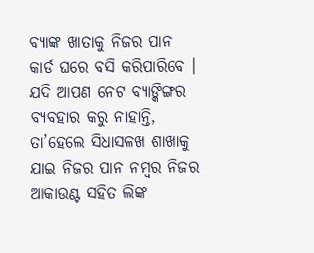ବ୍ୟାଙ୍କ ଖାତାକୁ ନିଜର ପାନ କାର୍ଡ ଘରେ ବସି କରିପାରିବେ ।
ଯଦି ଆପଣ ନେଟ ବ୍ୟାଙ୍କିଙ୍ଗର ବ୍ୟବହାର କରୁ ନାହାନ୍ତି, ତା’ହେଲେ ସିଧାସଳଖ ଶାଖାକୁ ଯାଇ ନିଜର ପାନ ନମ୍ବର ନିଜର ଆକାଉଣ୍ଟ ସହିତ ଲିଙ୍କ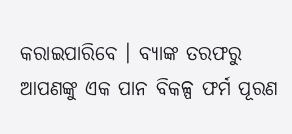କରାଇପାରିବେ । ବ୍ୟାଙ୍କ ତରଫରୁ ଆପଣଙ୍କୁ ଏକ ପାନ ବିକଳ୍ପ ଫର୍ମ ପୂରଣ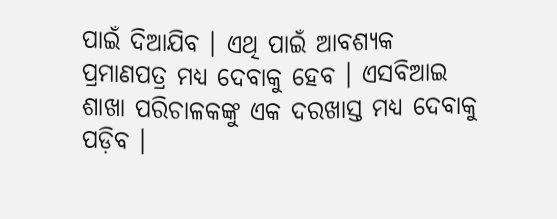ପାଇଁ ଦିଆଯିବ । ଏଥି ପାଇଁ ଆବଶ୍ୟକ ପ୍ରମାଣପତ୍ର ମଧ୍ୟ ଦେବାକୁ ହେବ । ଏସବିଆଇ ଶାଖା ପରିଚାଳକଙ୍କୁ ଏକ ଦରଖାସ୍ତ ମଧ୍ୟ ଦେବାକୁ ପଡ଼ିବ ।